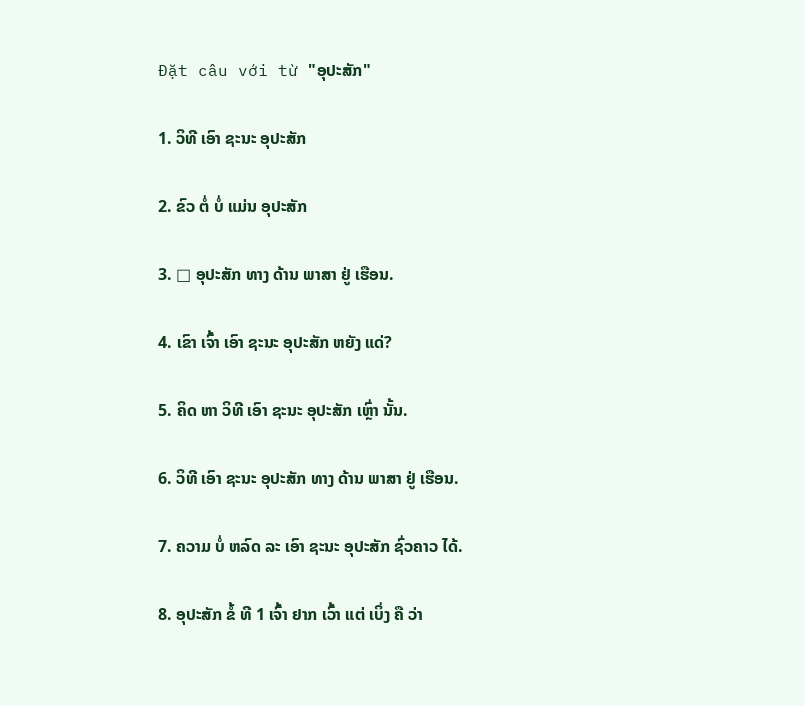Đặt câu với từ "ອຸປະສັກ"

1. ວິທີ ເອົາ ຊະນະ ອຸປະສັກ

2. ຂົວ ຕໍ່ ບໍ່ ແມ່ນ ອຸປະສັກ

3. □ ອຸປະສັກ ທາງ ດ້ານ ພາສາ ຢູ່ ເຮືອນ.

4. ເຂົາ ເຈົ້າ ເອົາ ຊະນະ ອຸປະສັກ ຫຍັງ ແດ່?

5. ຄິດ ຫາ ວິທີ ເອົາ ຊະນະ ອຸປະສັກ ເຫຼົ່າ ນັ້ນ.

6. ວິທີ ເອົາ ຊະນະ ອຸປະສັກ ທາງ ດ້ານ ພາສາ ຢູ່ ເຮືອນ.

7. ຄວາມ ບໍ່ ຫລົດ ລະ ເອົາ ຊະນະ ອຸປະສັກ ຊົ່ວຄາວ ໄດ້.

8. ອຸປະສັກ ຂໍ້ ທີ 1 ເຈົ້າ ຢາກ ເວົ້າ ແຕ່ ເບິ່ງ ຄື ວ່າ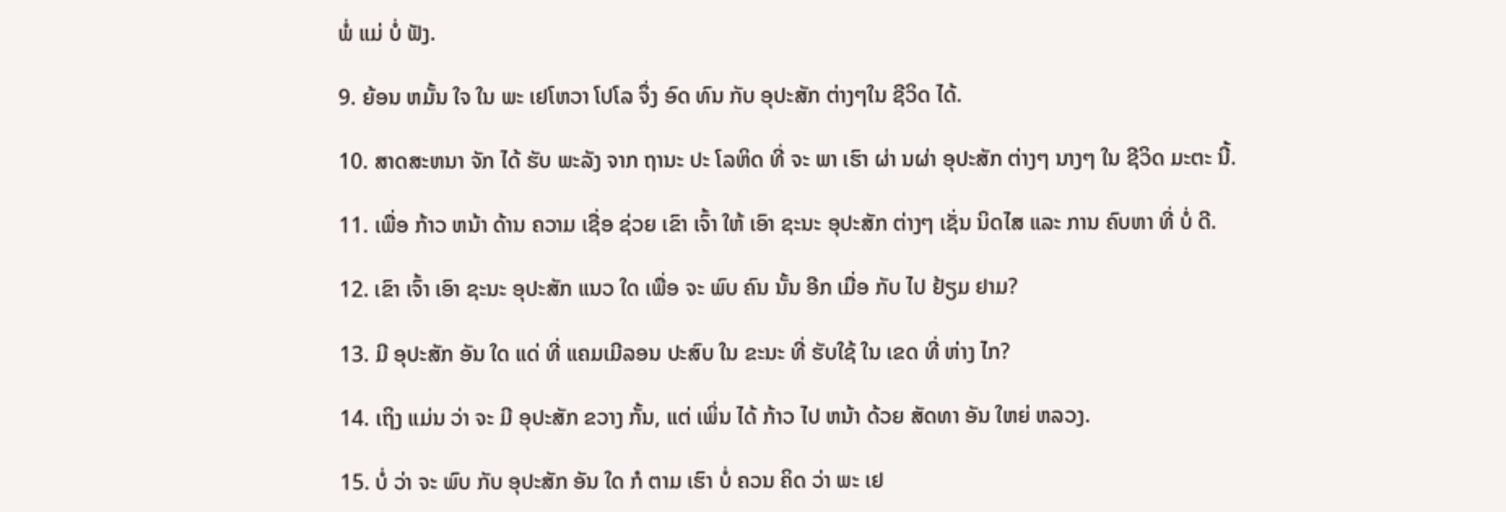ພໍ່ ແມ່ ບໍ່ ຟັງ.

9. ຍ້ອນ ຫມັ້ນ ໃຈ ໃນ ພະ ເຢໂຫວາ ໂປໂລ ຈຶ່ງ ອົດ ທົນ ກັບ ອຸປະສັກ ຕ່າງໆໃນ ຊີວິດ ໄດ້.

10. ສາດສະຫນາ ຈັກ ໄດ້ ຮັບ ພະລັງ ຈາກ ຖານະ ປະ ໂລຫິດ ທີ່ ຈະ ພາ ເຮົາ ຜ່າ ນຜ່າ ອຸປະສັກ ຕ່າງໆ ນາງໆ ໃນ ຊີວິດ ມະຕະ ນີ້.

11. ເພື່ອ ກ້າວ ຫນ້າ ດ້ານ ຄວາມ ເຊື່ອ ຊ່ວຍ ເຂົາ ເຈົ້າ ໃຫ້ ເອົາ ຊະນະ ອຸປະສັກ ຕ່າງໆ ເຊັ່ນ ນິດໄສ ແລະ ການ ຄົບຫາ ທີ່ ບໍ່ ດີ.

12. ເຂົາ ເຈົ້າ ເອົາ ຊະນະ ອຸປະສັກ ແນວ ໃດ ເພື່ອ ຈະ ພົບ ຄົນ ນັ້ນ ອີກ ເມື່ອ ກັບ ໄປ ຢ້ຽມ ຢາມ?

13. ມີ ອຸປະສັກ ອັນ ໃດ ແດ່ ທີ່ ແຄມເມີລອນ ປະສົບ ໃນ ຂະນະ ທີ່ ຮັບໃຊ້ ໃນ ເຂດ ທີ່ ຫ່າງ ໄກ?

14. ເຖິງ ແມ່ນ ວ່າ ຈະ ມີ ອຸປະສັກ ຂວາງ ກັ້ນ, ແຕ່ ເພິ່ນ ໄດ້ ກ້າວ ໄປ ຫນ້າ ດ້ວຍ ສັດທາ ອັນ ໃຫຍ່ ຫລວງ.

15. ບໍ່ ວ່າ ຈະ ພົບ ກັບ ອຸປະສັກ ອັນ ໃດ ກໍ ຕາມ ເຮົາ ບໍ່ ຄວນ ຄິດ ວ່າ ພະ ເຢ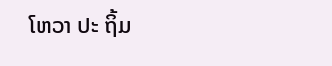ໂຫວາ ປະ ຖິ້ມ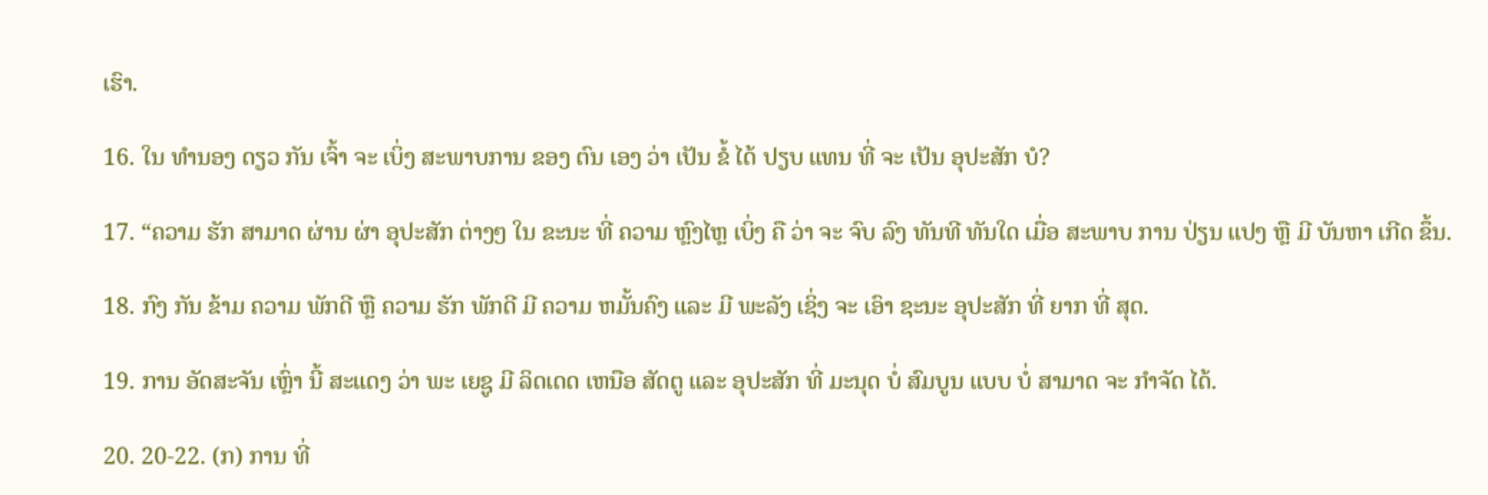ເຮົາ.

16. ໃນ ທໍານອງ ດຽວ ກັນ ເຈົ້າ ຈະ ເບິ່ງ ສະພາບການ ຂອງ ຕົນ ເອງ ວ່າ ເປັນ ຂໍ້ ໄດ້ ປຽບ ແທນ ທີ່ ຈະ ເປັນ ອຸປະສັກ ບໍ?

17. “ຄວາມ ຮັກ ສາມາດ ຜ່ານ ຜ່າ ອຸປະສັກ ຕ່າງໆ ໃນ ຂະນະ ທີ່ ຄວາມ ຫຼົງໄຫຼ ເບິ່ງ ຄື ວ່າ ຈະ ຈົບ ລົງ ທັນທີ ທັນໃດ ເມື່ອ ສະພາບ ການ ປ່ຽນ ແປງ ຫຼື ມີ ບັນຫາ ເກີດ ຂຶ້ນ.

18. ກົງ ກັນ ຂ້າມ ຄວາມ ພັກດີ ຫຼື ຄວາມ ຮັກ ພັກດີ ມີ ຄວາມ ຫມັ້ນຄົງ ແລະ ມີ ພະລັງ ເຊິ່ງ ຈະ ເອົາ ຊະນະ ອຸປະສັກ ທີ່ ຍາກ ທີ່ ສຸດ.

19. ການ ອັດສະຈັນ ເຫຼົ່າ ນີ້ ສະແດງ ວ່າ ພະ ເຍຊູ ມີ ລິດເດດ ເຫນືອ ສັດຕູ ແລະ ອຸປະສັກ ທີ່ ມະນຸດ ບໍ່ ສົມບູນ ແບບ ບໍ່ ສາມາດ ຈະ ກໍາຈັດ ໄດ້.

20. 20-22. (ກ) ການ ທີ່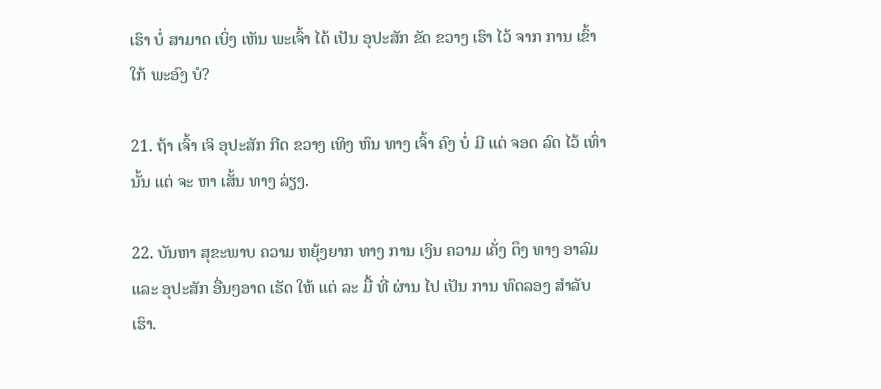ເຮົາ ບໍ່ ສາມາດ ເບິ່ງ ເຫັນ ພະເຈົ້າ ໄດ້ ເປັນ ອຸປະສັກ ຂັດ ຂວາງ ເຮົາ ໄວ້ ຈາກ ການ ເຂົ້າ ໃກ້ ພະອົງ ບໍ?

21. ຖ້າ ເຈົ້າ ເຈິ ອຸປະສັກ ກີດ ຂວາງ ເທິງ ຫົນ ທາງ ເຈົ້າ ຄົງ ບໍ່ ມີ ແຕ່ ຈອດ ລົດ ໄວ້ ເທົ່າ ນັ້ນ ແຕ່ ຈະ ຫາ ເສັ້ນ ທາງ ລ່ຽງ.

22. ບັນຫາ ສຸຂະພາບ ຄວາມ ຫຍຸ້ງຍາກ ທາງ ການ ເງິນ ຄວາມ ເຄັ່ງ ຕຶງ ທາງ ອາລົມ ແລະ ອຸປະສັກ ອື່ນໆອາດ ເຮັດ ໃຫ້ ແຕ່ ລະ ມື້ ທີ່ ຜ່ານ ໄປ ເປັນ ການ ທົດລອງ ສໍາລັບ ເຮົາ.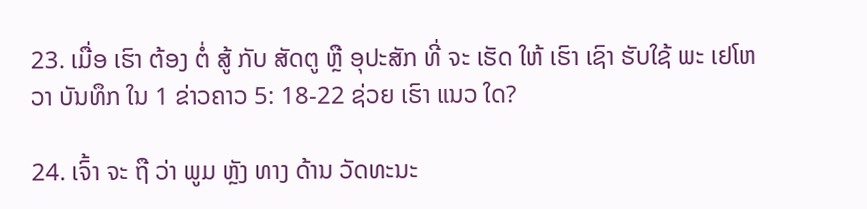23. ເມື່ອ ເຮົາ ຕ້ອງ ຕໍ່ ສູ້ ກັບ ສັດຕູ ຫຼື ອຸປະສັກ ທີ່ ຈະ ເຮັດ ໃຫ້ ເຮົາ ເຊົາ ຮັບໃຊ້ ພະ ເຢໂຫວາ ບັນທຶກ ໃນ 1 ຂ່າວຄາວ 5: 18-22 ຊ່ວຍ ເຮົາ ແນວ ໃດ?

24. ເຈົ້າ ຈະ ຖື ວ່າ ພູມ ຫຼັງ ທາງ ດ້ານ ວັດທະນະ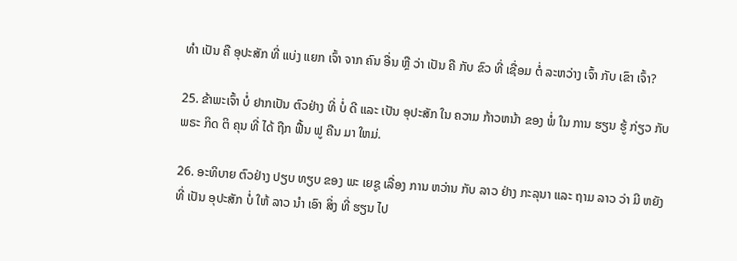ທໍາ ເປັນ ຄື ອຸປະສັກ ທີ່ ແບ່ງ ແຍກ ເຈົ້າ ຈາກ ຄົນ ອື່ນ ຫຼື ວ່າ ເປັນ ຄື ກັບ ຂົວ ທີ່ ເຊື່ອມ ຕໍ່ ລະຫວ່າງ ເຈົ້າ ກັບ ເຂົາ ເຈົ້າ?

25. ຂ້າພະເຈົ້າ ບໍ່ ຢາກເປັນ ຕົວຢ່າງ ທີ່ ບໍ່ ດີ ແລະ ເປັນ ອຸປະສັກ ໃນ ຄວາມ ກ້າວຫນ້າ ຂອງ ພໍ່ ໃນ ການ ຮຽນ ຮູ້ ກ່ຽວ ກັບ ພຣະ ກິດ ຕິ ຄຸນ ທີ່ ໄດ້ ຖືກ ຟື້ນ ຟູ ຄືນ ມາ ໃຫມ່.

26. ອະທິບາຍ ຕົວຢ່າງ ປຽບ ທຽບ ຂອງ ພະ ເຍຊູ ເລື່ອງ ການ ຫວ່ານ ກັບ ລາວ ຢ່າງ ກະລຸນາ ແລະ ຖາມ ລາວ ວ່າ ມີ ຫຍັງ ທີ່ ເປັນ ອຸປະສັກ ບໍ່ ໃຫ້ ລາວ ນໍາ ເອົາ ສິ່ງ ທີ່ ຮຽນ ໄປ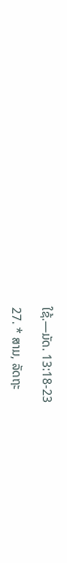ໃຊ້.—ມັດ. 13:18-23

27. * ສາມ, ລັດຖະ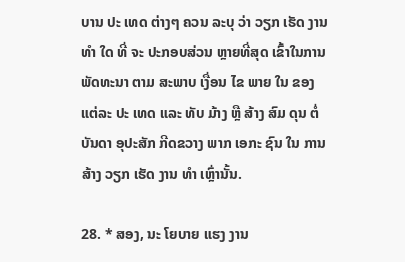ບານ ປະ ເທດ ຕ່າງໆ ຄວນ ລະບຸ ວ່າ ວຽກ ເຮັດ ງານ ທໍາ ໃດ ທີ່ ຈະ ປະກອບສ່ວນ ຫຼາຍທີ່ສຸດ ເຂົ້າໃນການ ພັດທະນາ ຕາມ ສະພາບ ເງື່ອນ ໄຂ ພາຍ ໃນ ຂອງ ແຕ່ລະ ປະ ເທດ ແລະ ທັບ ມ້າງ ຫຼື ສ້າງ ສົມ ດຸນ ຕໍ່ ບັນດາ ອຸປະສັກ ກີດຂວາງ ພາກ ເອກະ ຊົນ ໃນ ການ ສ້າງ ວຽກ ເຮັດ ງານ ທໍາ ເຫຼົ່ານັ້ນ.

28. * ສອງ, ນະ ໂຍບາຍ ແຮງ ງານ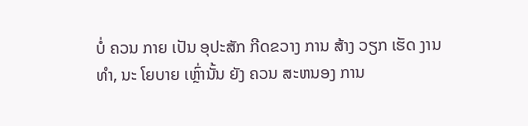ບໍ່ ຄວນ ກາຍ ເປັນ ອຸປະສັກ ກີດຂວາງ ການ ສ້າງ ວຽກ ເຮັດ ງານ ທໍາ, ນະ ໂຍບາຍ ເຫຼົ່ານັ້ນ ຍັງ ຄວນ ສະຫນອງ ການ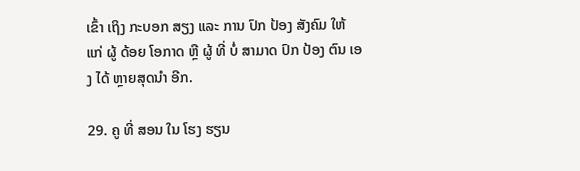ເຂົ້າ ເຖິງ ກະບອກ ສຽງ ແລະ ການ ປົກ ປ້ອງ ສັງຄົມ ໃຫ້ ແກ່ ຜູ້ ດ້ອຍ ໂອກາດ ຫຼື ຜູ້ ທີ່ ບໍ່ ສາມາດ ປົກ ປ້ອງ ຕົນ ເອງ ໄດ້ ຫຼາຍສຸດນໍາ ອີກ.

29. ຄູ ທີ່ ສອນ ໃນ ໂຮງ ຮຽນ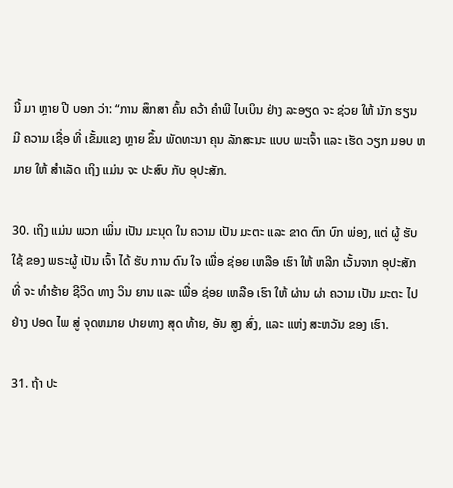ນີ້ ມາ ຫຼາຍ ປີ ບອກ ວ່າ: “ການ ສຶກສາ ຄົ້ນ ຄວ້າ ຄໍາພີ ໄບເບິນ ຢ່າງ ລະອຽດ ຈະ ຊ່ວຍ ໃຫ້ ນັກ ຮຽນ ມີ ຄວາມ ເຊື່ອ ທີ່ ເຂັ້ມແຂງ ຫຼາຍ ຂຶ້ນ ພັດທະນາ ຄຸນ ລັກສະນະ ແບບ ພະເຈົ້າ ແລະ ເຮັດ ວຽກ ມອບ ຫມາຍ ໃຫ້ ສໍາເລັດ ເຖິງ ແມ່ນ ຈະ ປະສົບ ກັບ ອຸປະສັກ.

30. ເຖິງ ແມ່ນ ພວກ ເພິ່ນ ເປັນ ມະນຸດ ໃນ ຄວາມ ເປັນ ມະຕະ ແລະ ຂາດ ຕົກ ບົກ ພ່ອງ, ແຕ່ ຜູ້ ຮັບ ໃຊ້ ຂອງ ພຣະຜູ້ ເປັນ ເຈົ້າ ໄດ້ ຮັບ ການ ດົນ ໃຈ ເພື່ອ ຊ່ອຍ ເຫລືອ ເຮົາ ໃຫ້ ຫລີກ ເວັ້ນຈາກ ອຸປະສັກ ທີ່ ຈະ ທໍາຮ້າຍ ຊີວິດ ທາງ ວິນ ຍານ ແລະ ເພື່ອ ຊ່ອຍ ເຫລືອ ເຮົາ ໃຫ້ ຜ່ານ ຜ່າ ຄວາມ ເປັນ ມະຕະ ໄປ ຢ່າງ ປອດ ໄພ ສູ່ ຈຸດຫມາຍ ປາຍທາງ ສຸດ ທ້າຍ, ອັນ ສູງ ສົ່ງ, ແລະ ແຫ່ງ ສະຫວັນ ຂອງ ເຮົາ.

31. ຖ້າ ປະ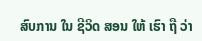ສົບການ ໃນ ຊີວິດ ສອນ ໃຫ້ ເຮົາ ຖື ວ່າ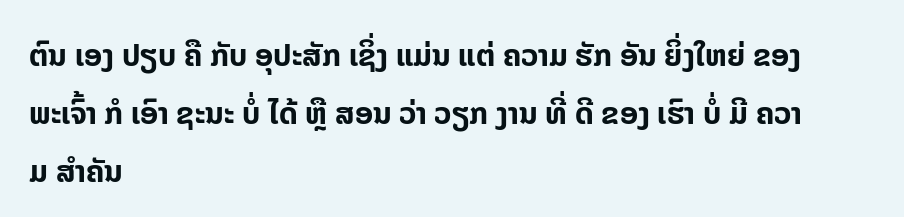ຕົນ ເອງ ປຽບ ຄື ກັບ ອຸປະສັກ ເຊິ່ງ ແມ່ນ ແຕ່ ຄວາມ ຮັກ ອັນ ຍິ່ງໃຫຍ່ ຂອງ ພະເຈົ້າ ກໍ ເອົາ ຊະນະ ບໍ່ ໄດ້ ຫຼື ສອນ ວ່າ ວຽກ ງານ ທີ່ ດີ ຂອງ ເຮົາ ບໍ່ ມີ ຄວາມ ສໍາຄັນ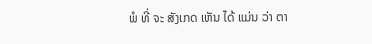ພໍ ທີ່ ຈະ ສັງເກດ ເຫັນ ໄດ້ ແມ່ນ ວ່າ ຕາ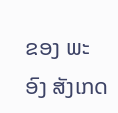ຂອງ ພະອົງ ສັງເກດ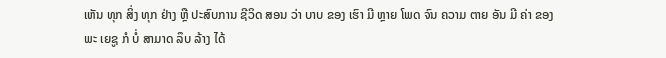ເຫັນ ທຸກ ສິ່ງ ທຸກ ຢ່າງ ຫຼື ປະສົບການ ຊີວິດ ສອນ ວ່າ ບາບ ຂອງ ເຮົາ ມີ ຫຼາຍ ໂພດ ຈົນ ຄວາມ ຕາຍ ອັນ ມີ ຄ່າ ຂອງ ພະ ເຍຊູ ກໍ ບໍ່ ສາມາດ ລຶບ ລ້າງ ໄດ້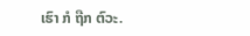ເຮົາ ກໍ ຖືກ ຕົວະ.